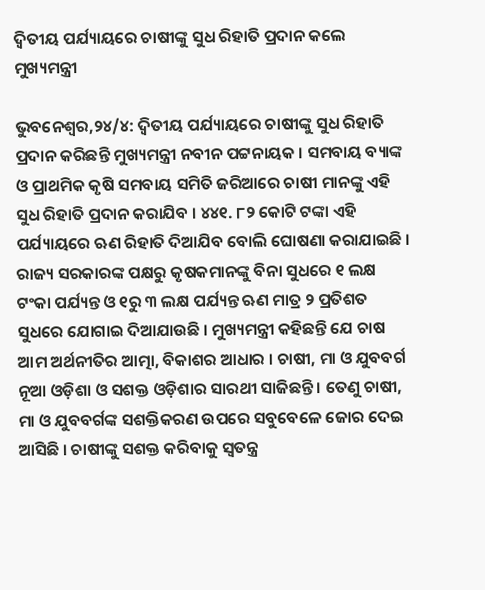ଦ୍ୱିତୀୟ ପର୍ଯ୍ୟାୟରେ ଚାଷୀଙ୍କୁ ସୁଧ ରିହାତି ପ୍ରଦାନ କଲେ ମୁଖ୍ୟମନ୍ତ୍ରୀ

ଭୁବନେଶ୍ୱର,୨୪/୪: ଦ୍ୱିତୀୟ ପର୍ଯ୍ୟାୟରେ ଚାଷୀଙ୍କୁ ସୁଧ ରିହାତି ପ୍ରଦାନ କରିଛନ୍ତି ମୁଖ୍ୟମନ୍ତ୍ରୀ ନବୀନ ପଟ୍ଟନାୟକ । ସମବାୟ ବ୍ୟାଙ୍କ ଓ ପ୍ରାଥମିକ କୃଷି ସମବାୟ ସମିତି ଜରିଆରେ ଚାଷୀ ମାନଙ୍କୁ ଏହି ସୁଧ ରିହାତି ପ୍ରଦାନ କରାଯିବ । ୪୪୧. ୮୨ କୋଟି ଟଙ୍କା ଏହି ପର୍ଯ୍ୟାୟରେ ଋଣ ରିହାତି ଦିଆଯିବ ବୋଲି ଘୋଷଣା କରାଯାଇଛି । ରାଜ୍ୟ ସରକାରଙ୍କ ପକ୍ଷରୁ କୃଷକମାନଙ୍କୁ ବିନା ସୁଧରେ ୧ ଲକ୍ଷ ଟଂକା ପର୍ଯ୍ୟନ୍ତ ଓ ୧ରୁ ୩ ଲକ୍ଷ ପର୍ଯ୍ୟନ୍ତ ଋଣ ମାତ୍ର ୨ ପ୍ରତିଶତ ସୁଧରେ ଯୋଗାଇ ଦିଆଯାଉଛି । ମୁଖ୍ୟମନ୍ତ୍ରୀ କହିଛନ୍ତି ଯେ ଚାଷ ଆମ ଅର୍ଥନୀତିର ଆତ୍ମା, ବିକାଶର ଆଧାର । ଚାଷୀ, ମା ଓ ଯୁବବର୍ଗ ନୂଆ ଓଡ଼ିଶା ଓ ସଶକ୍ତ ଓଡ଼ିଶାର ସାରଥୀ ସାଜିଛନ୍ତି । ତେଣୁ ଚାଷୀ, ମା ଓ ଯୁବବର୍ଗଙ୍କ ସଶକ୍ତିକରଣ ଉପରେ ସବୁବେଳେ ଜୋର ଦେଇ ଆସିଛି । ଚାଷୀଙ୍କୁ ସଶକ୍ତ କରିବାକୁ ସ୍ୱତନ୍ତ୍ର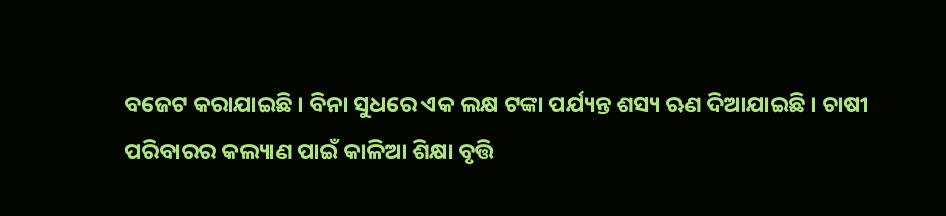ବଜେଟ କରାଯାଇଛି । ବିନା ସୁଧରେ ଏକ ଲକ୍ଷ ଟଙ୍କା ପର୍ଯ୍ୟନ୍ତ ଶସ୍ୟ ଋଣ ଦିଆଯାଇଛି । ଚାଷୀ ପରିବାରର କଲ୍ୟାଣ ପାଇଁ କାଳିଆ ଶିକ୍ଷା ବୃତ୍ତି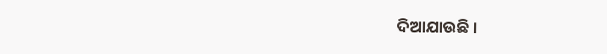ଦିଆଯାଉଛି ।